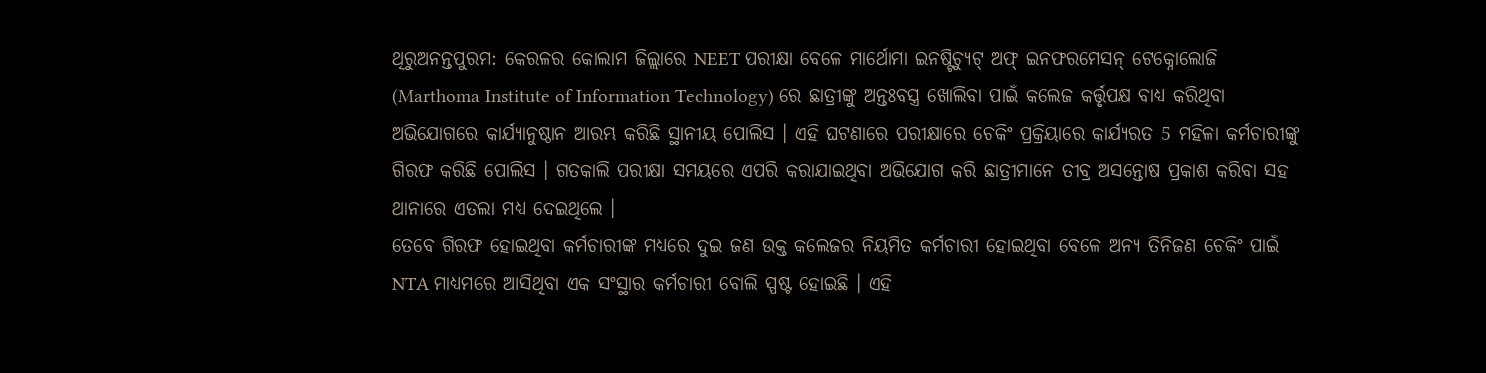ଥିରୁଅନନ୍ତପୁରମ: କେରଳର କୋଲାମ ଜିଲ୍ଲାରେ NEET ପରୀକ୍ଷା ବେଳେ ମାର୍ଥୋମା ଇନଷ୍ଟିଚ୍ୟୁଟ୍ ଅଫ୍ ଇନଫରମେସନ୍ ଟେକ୍ନୋଲୋଜି (Marthoma Institute of Information Technology) ରେ ଛାତ୍ରୀଙ୍କୁ ଅନ୍ତଃବସ୍ତ୍ର ଖୋଲିବା ପାଇଁ କଲେଜ କର୍ତ୍ତୃପକ୍ଷ ବାଧ୍ୟ କରିଥିବା ଅଭିଯୋଗରେ କାର୍ଯ୍ୟାନୁଷ୍ଠାନ ଆରମ୍ଭ କରିଛି ସ୍ଥାନୀୟ ପୋଲିସ । ଏହି ଘଟଣାରେ ପରୀକ୍ଷାରେ ଚେକିଂ ପ୍ରକ୍ରିୟାରେ କାର୍ଯ୍ୟରତ 5 ମହିଳା କର୍ମଚାରୀଙ୍କୁ ଗିରଫ କରିଛି ପୋଲିସ । ଗତକାଲି ପରୀକ୍ଷା ସମୟରେ ଏପରି କରାଯାଇଥିବା ଅଭିଯୋଗ କରି ଛାତ୍ରୀମାନେ ତୀବ୍ର ଅସନ୍ତୋଷ ପ୍ରକାଶ କରିବା ସହ ଥାନାରେ ଏତଲା ମଧ୍ୟ ଦେଇଥିଲେ ।
ତେବେ ଗିରଫ ହୋଇଥିବା କର୍ମଚାରୀଙ୍କ ମଧ୍ୟରେ ଦୁଇ ଜଣ ଉକ୍ତ କଲେଜର ନିୟମିତ କର୍ମଚାରୀ ହୋଇଥିବା ବେଳେ ଅନ୍ୟ ତିନିଜଣ ଚେକିଂ ପାଇଁ NTA ମାଧ୍ୟମରେ ଆସିଥିବା ଏକ ସଂସ୍ଥାର କର୍ମଚାରୀ ବୋଲି ସ୍ପଷ୍ଟ ହୋଇଛି । ଏହି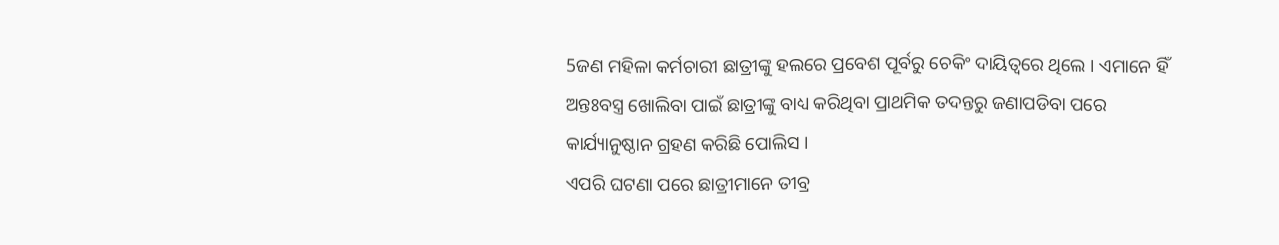5ଜଣ ମହିଳା କର୍ମଚାରୀ ଛାତ୍ରୀଙ୍କୁ ହଲରେ ପ୍ରବେଶ ପୂର୍ବରୁ ଚେକିଂ ଦାୟିତ୍ବରେ ଥିଲେ । ଏମାନେ ହିଁ ଅନ୍ତଃବସ୍ତ୍ର ଖୋଲିବା ପାଇଁ ଛାତ୍ରୀଙ୍କୁ ବାଧ୍ୟ କରିଥିବା ପ୍ରାଥମିକ ତଦନ୍ତରୁ ଜଣାପଡିବା ପରେ କାର୍ଯ୍ୟାନୁଷ୍ଠାନ ଗ୍ରହଣ କରିଛି ପୋଲିସ ।
ଏପରି ଘଟଣା ପରେ ଛାତ୍ରୀମାନେ ତୀବ୍ର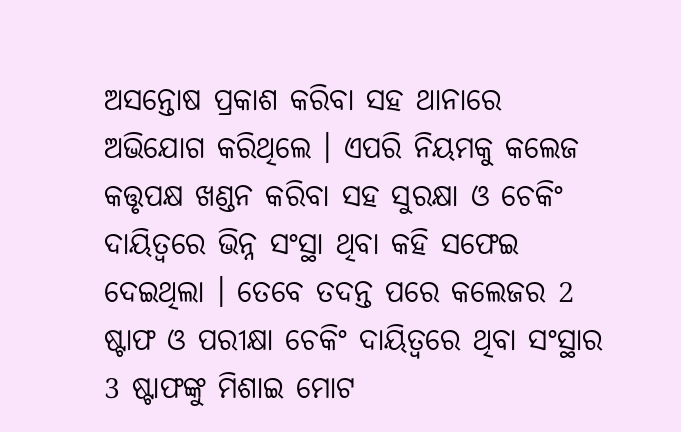ଅସନ୍ତୋଷ ପ୍ରକାଶ କରିବା ସହ ଥାନାରେ ଅଭିଯୋଗ କରିଥିଲେ । ଏପରି ନିୟମକୁ କଲେଜ କତ୍ତୃପକ୍ଷ ଖଣ୍ଡନ କରିବା ସହ ସୁରକ୍ଷା ଓ ଚେକିଂ ଦାୟିତ୍ବରେ ଭିନ୍ନ ସଂସ୍ଥା ଥିବା କହି ସଫେଇ ଦେଇଥିଲା । ତେବେ ତଦନ୍ତ ପରେ କଲେଜର 2 ଷ୍ଟାଫ ଓ ପରୀକ୍ଷା ଚେକିଂ ଦାୟିତ୍ବରେ ଥିବା ସଂସ୍ଥାର 3 ଷ୍ଟାଫଙ୍କୁ ମିଶାଇ ମୋଟ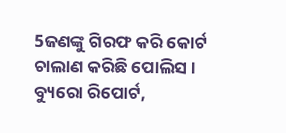5ଜଣଙ୍କୁ ଗିରଫ କରି କୋର୍ଟ ଚାଲାଣ କରିଛି ପୋଲିସ ।
ବ୍ୟୁରୋ ରିପୋର୍ଟ,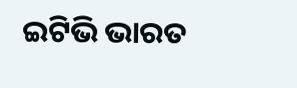ଇଟିଭି ଭାରତ